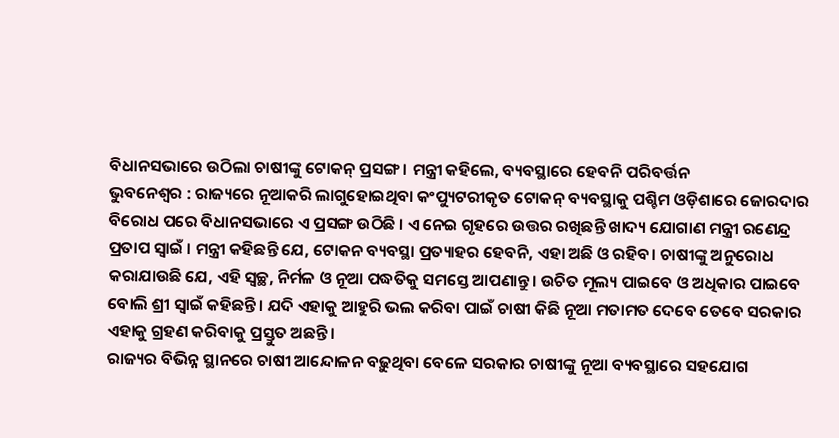ବିଧାନସଭାରେ ଉଠିଲା ଚାଷୀଙ୍କୁ ଟୋକନ୍ ପ୍ରସଙ୍ଗ । ମନ୍ତ୍ରୀ କହିଲେ, ବ୍ୟବସ୍ଥାରେ ହେବନି ପରିବର୍ତ୍ତନ
ଭୁବନେଶ୍ୱର : ରାଜ୍ୟରେ ନୂଆକରି ଲାଗୁହୋଇଥିବା କଂପ୍ୟୁଟରୀକୃତ ଟୋକନ୍ ବ୍ୟବସ୍ଥାକୁ ପଶ୍ଚିମ ଓଡ଼ିଶାରେ ଜୋରଦାର ବିରୋଧ ପରେ ବିଧାନସଭାରେ ଏ ପ୍ରସଙ୍ଗ ଉଠିଛି । ଏ ନେଇ ଗୃହରେ ଉତ୍ତର ରଖିଛନ୍ତି ଖାଦ୍ୟ ଯୋଗାଣ ମନ୍ତ୍ରୀ ରଣେନ୍ଦ୍ର ପ୍ରତାପ ସ୍ୱାଇଁ । ମନ୍ତ୍ରୀ କହିଛନ୍ତି ଯେ, ଟୋକନ ବ୍ୟବସ୍ଥା ପ୍ରତ୍ୟାହର ହେବନି, ଏହା ଅଛି ଓ ରହିବ। ଚାଷୀଙ୍କୁ ଅନୁରୋଧ କରାଯାଉଛି ଯେ, ଏହି ସ୍ଵଚ୍ଛ, ନିର୍ମଳ ଓ ନୂଆ ପଦ୍ଧତିକୁ ସମସ୍ତେ ଆପଣାନ୍ତୁ । ଉଚିତ ମୂଲ୍ୟ ପାଇବେ ଓ ଅଧିକାର ପାଇବେ ବୋଲି ଶ୍ରୀ ସ୍ୱାଇଁ କହିଛନ୍ତି । ଯଦି ଏହାକୁ ଆହୁରି ଭଲ କରିବା ପାଇଁ ଚାଷୀ କିଛି ନୂଆ ମତାମତ ଦେବେ ତେବେ ସରକାର ଏହାକୁ ଗ୍ରହଣ କରିବାକୁ ପ୍ରସ୍ତୁତ ଅଛନ୍ତି ।
ରାଜ୍ୟର ବିଭିନ୍ନ ସ୍ଥାନରେ ଚାଷୀ ଆନ୍ଦୋଳନ ବଢ଼ୁଥିବା ବେଳେ ସରକାର ଚାଷୀଙ୍କୁ ନୂଆ ବ୍ୟବସ୍ଥାରେ ସହଯୋଗ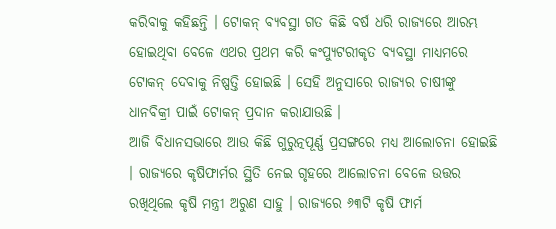କରିବାକୁ କହିଛନ୍ତି । ଟୋକନ୍ ବ୍ୟବସ୍ଥା ଗତ କିଛି ବର୍ଷ ଧରି ରାଜ୍ୟରେ ଆରମ୍ଭ ହୋଇଥିବା ବେଳେ ଏଥର ପ୍ରଥମ କରି କଂପ୍ୟୁଟରୀକୃତ ବ୍ୟବସ୍ଥା ମାଧ୍ୟମରେ ଟୋକନ୍ ଦେବାକୁ ନିଷ୍ପତ୍ତି ହୋଇଛି । ସେହି ଅନୁସାରେ ରାଜ୍ୟର ଚାଷୀଙ୍କୁ ଧାନବିକ୍ରୀ ପାଇଁ ଟୋକନ୍ ପ୍ରଦାନ କରାଯାଉଛି ।
ଆଜି ବିଧାନସଭାରେ ଆଉ କିଛି ଗୁରୁତ୍ନପୂର୍ଣ୍ଣ ପ୍ରସଙ୍ଗରେ ମଧ୍ୟ ଆଲୋଚନା ହୋଇଛି । ରାଜ୍ୟରେ କୃଷିଫାର୍ମର ସ୍ଥିତି ନେଇ ଗୃହରେ ଆଲୋଚନା ବେଳେ ଉତ୍ତର ରଖିଥିଲେ କୃଷି ମନ୍ତ୍ରୀ ଅରୁଣ ସାହୁ । ରାଜ୍ୟରେ ୬୩ଟି କୃଷି ଫାର୍ମ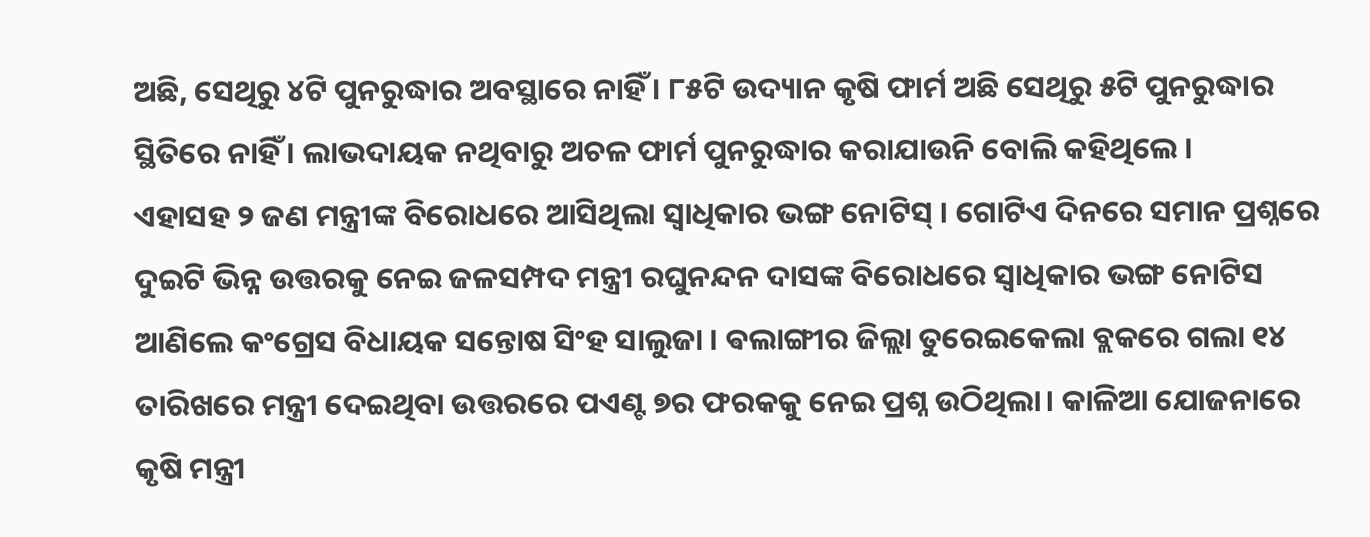ଅଛି, ସେଥିରୁ ୪ଟି ପୁନରୁଦ୍ଧାର ଅବସ୍ଥାରେ ନାହିଁ । ୮୫ଟି ଉଦ୍ୟାନ କୃଷି ଫାର୍ମ ଅଛି ସେଥିରୁ ୫ଟି ପୁନରୁଦ୍ଧାର ସ୍ଥିତିରେ ନାହିଁ । ଲାଭଦାୟକ ନଥିବାରୁ ଅଚଳ ଫାର୍ମ ପୁନରୁଦ୍ଧାର କରାଯାଉନି ବୋଲି କହିଥିଲେ ।
ଏହାସହ ୨ ଜଣ ମନ୍ତ୍ରୀଙ୍କ ବିରୋଧରେ ଆସିଥିଲା ସ୍ୱାଧିକାର ଭଙ୍ଗ ନୋଟିସ୍ । ଗୋଟିଏ ଦିନରେ ସମାନ ପ୍ରଶ୍ନରେ ଦୁଇଟି ଭିନ୍ନ ଉତ୍ତରକୁ ନେଇ ଜଳସମ୍ପଦ ମନ୍ତ୍ରୀ ରଘୁନନ୍ଦନ ଦାସଙ୍କ ବିରୋଧରେ ସ୍ବାଧିକାର ଭଙ୍ଗ ନୋଟିସ ଆଣିଲେ କଂଗ୍ରେସ ବିଧାୟକ ସନ୍ତୋଷ ସିଂହ ସାଲୁଜା । ଵଲାଙ୍ଗୀର ଜିଲ୍ଲା ତୁରେଇକେଲା ବ୍ଲକରେ ଗଲା ୧୪ ତାରିଖରେ ମନ୍ତ୍ରୀ ଦେଇଥିବା ଉତ୍ତରରେ ପଏଣ୍ଟ ୭ର ଫରକକୁ ନେଇ ପ୍ରଶ୍ନ ଉଠିଥିଲା। କାଳିଆ ଯୋଜନାରେ କୃଷି ମନ୍ତ୍ରୀ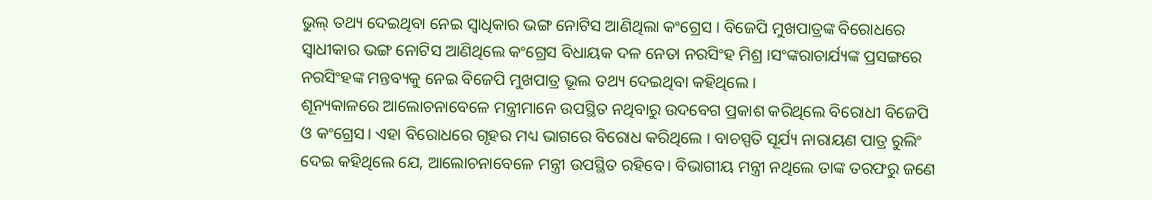ଭୁଲ୍ ତଥ୍ୟ ଦେଇଥିବା ନେଇ ସ୍ୱାଧିକାର ଭଙ୍ଗ ନୋଟିସ ଆଣିଥିଲା କଂଗ୍ରେସ । ବିଜେପି ମୁଖପାତ୍ରଙ୍କ ବିରୋଧରେ ସ୍ୱାଧୀକାର ଭଙ୍ଗ ନୋଟିସ ଆଣିଥିଲେ କଂଗ୍ରେସ ବିଧାୟକ ଦଳ ନେତା ନରସିଂହ ମିଶ୍ର ।ସଂଙ୍କରାଚାର୍ଯ୍ୟଙ୍କ ପ୍ରସଙ୍ଗରେ ନରସିଂହଙ୍କ ମନ୍ତବ୍ୟକୁ ନେଇ ବିଜେପି ମୁଖପାତ୍ର ଭୂଲ ତଥ୍ୟ ଦେଇଥିବା କହିଥିଲେ ।
ଶୂନ୍ୟକାଳରେ ଆଲୋଚନାବେଳେ ମନ୍ତ୍ରୀମାନେ ଉପସ୍ଥିତ ନଥିବାରୁ ଉଦବେଗ ପ୍ରକାଶ କରିଥିଲେ ବିରୋଧୀ ବିଜେପି ଓ କଂଗ୍ରେସ। ଏହା ବିରୋଧରେ ଗୃହର ମଧ୍ୟ ଭାଗରେ ବିରୋଧ କରିଥିଲେ । ବାଚସ୍ପତି ସୂର୍ଯ୍ୟ ନାରାୟଣ ପାତ୍ର ରୁଲିଂ ଦେଇ କହିଥିଲେ ଯେ, ଆଲୋଚନାବେଳେ ମନ୍ତ୍ରୀ ଉପସ୍ଥିତ ରହିବେ। ବିଭାଗୀୟ ମନ୍ତ୍ରୀ ନଥିଲେ ତାଙ୍କ ତରଫରୁ ଜଣେ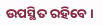ଉପସ୍ଥିତ ରହିବେ ।